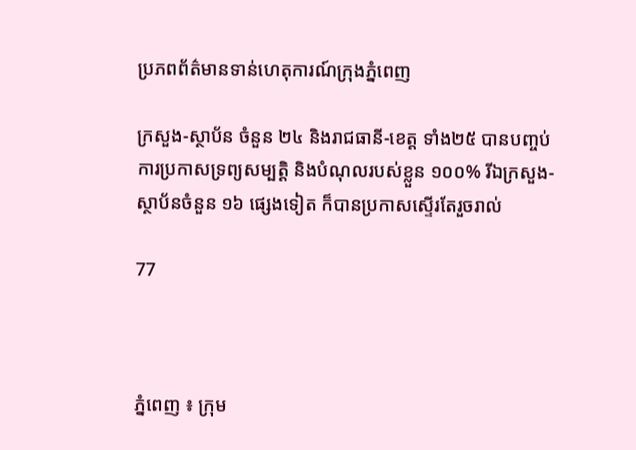ប្រភពព័ត៌មានទាន់ហេតុការណ៍ក្រុងភ្នំពេញ

ក្រសួង-ស្ថាប័ន ចំនួន ២៤ និងរាជធានី-ខេត្ត ទាំង២៥ បានបញ្ចប់ការប្រកាសទ្រព្យសម្បត្តិ និងបំណុលរបស់ខ្លួន ១០០% រីឯក្រសួង-ស្ថាប័នចំនួន ១៦ ផ្សេងទៀត ក៏បានប្រកាសស្ទើរតែរួចរាល់

77



ភ្នំពេញ ៖ ក្រុម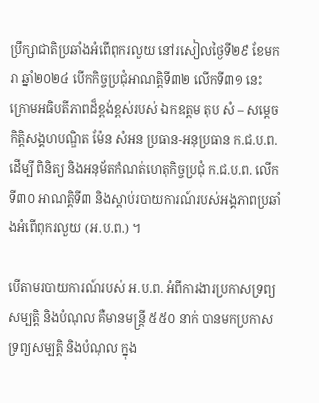ប្រឹក្សាជាតិប្រឆាំងអំពើពុករលួយ នៅរសៀលថ្ងៃទី២៩ ខែមករា ឆ្នាំ២០២៤ បើកកិច្ចប្រជុំអាណត្តិទី៣២ លើកទី៣១ នេះ ក្រោមអធិបតីភាពដ៏ខ្ពង់ខ្ពស់របស់ ឯកឧត្តម តុប សំ – សម្ដេចកិត្តិសង្គហបណ្ឌិត ម៉ែន សំអន ប្រធាន-អនុប្រធាន ក.ជ.ប.ព. ដើម្បី ពិនិត្យ និងអនុម័តកំណត់ហេតុកិច្ចប្រជុំ ក.ជ.ប.ព. លើកទី៣០ អាណត្តិទី៣ និងស្តាប់របាយការណ៍របស់អង្គភាពប្រឆាំងអំពើពុករលួយ (អ.ប.ព.) ។

បើតាមរបាយការណ៍របស់ អ.ប.ព. អំពីការងារប្រកាសទ្រព្យសម្បត្តិ និងបំណុល គឺមានមន្ត្រី ៥៥០ នាក់ បានមកប្រកាសទ្រព្យសម្បត្តិ និងបំណុល ក្នុង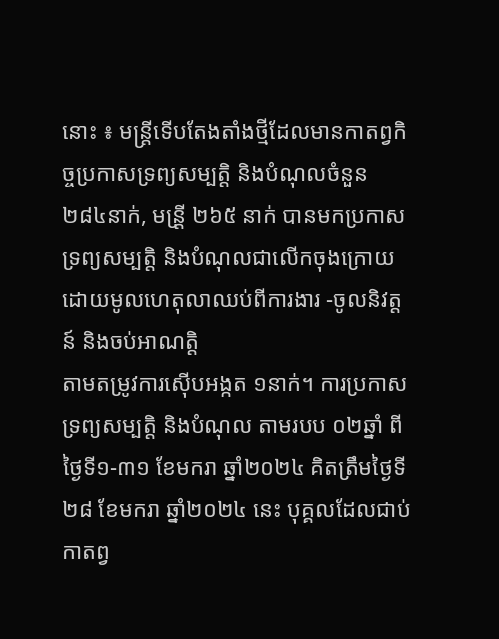នោះ ៖ មន្ត្រីទើបតែងតាំងថ្មីដែលមានកាតព្វកិច្ចប្រកាសទ្រព្យសម្បត្តិ និងបំណុលចំនួន ២៨៤នាក់, មន្រី្ត ២៦៥ នាក់ បានមកប្រកាសទ្រព្យសម្បត្តិ និងបំណុលជាលើកចុងក្រោយ ដោយមូលហេតុលាឈប់ពីការងារ -ចូលនិវត្តន៍ និងចប់អាណត្តិ
តាមតម្រូវការស៊ើបអង្កត ១នាក់។ ការប្រកាសទ្រព្យសម្បត្តិ និងបំណុល តាមរបប ០២ឆ្នាំ ពីថ្ងៃទី១-៣១ ខែមករា ឆ្នាំ២០២៤ គិតត្រឹមថ្ងៃទី២៨ ខែមករា ឆ្នាំ២០២៤ នេះ បុគ្គលដែលជាប់កាតព្វ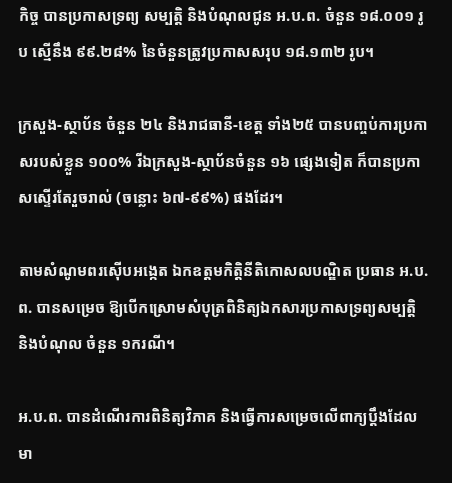កិច្ច បានប្រកាសទ្រព្យ សម្បត្តិ និងបំណុលជូន អ.ប.ព. ចំនួន ១៨.០០១ រូប ស្មើនឹង ៩៩.២៨% នៃចំនួនត្រូវប្រកាសសរុប ១៨.១៣២ រូប។

ក្រសួង-ស្ថាប័ន ចំនួន ២៤ និងរាជធានី-ខេត្ត ទាំង២៥ បានបញ្ចប់ការប្រកាសរបស់ខ្លួន ១០០% រីឯក្រសួង-ស្ថាប័នចំនួន ១៦ ផ្សេងទៀត ក៏បានប្រកាសស្ទើរតែរួចរាល់ (ចន្លោះ ៦៧-៩៩%) ផងដែរ។

តាមសំណូមពរស៊ើបអង្កេត ឯកឧត្តមកិត្តិនីតិកោសលបណ្ឌិត ប្រធាន អ.ប.ព. បានសម្រេច ឱ្យបើកស្រោមសំបុត្រពិនិត្យឯកសារប្រកាសទ្រព្យសម្បត្តិ និងបំណុល ចំនួន ១ករណី។

អ.ប.ព. បានដំណើរការពិនិត្យវិភាគ និងធ្វើការសម្រេចលើពាក្យប្ដឹងដែលមា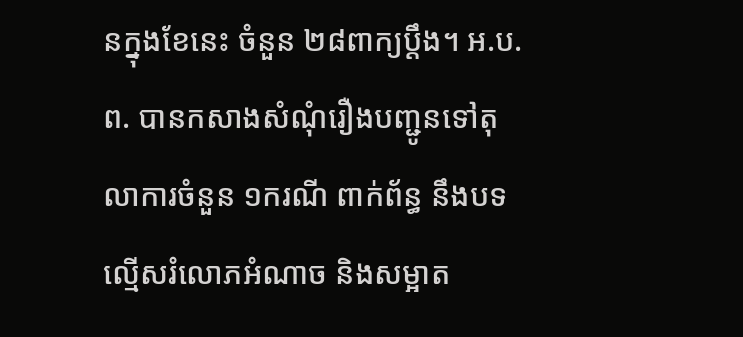នក្នុងខែនេះ ចំនួន ២៨ពាក្យប្ដឹង។ អ.ប.ព. បានកសាងសំណុំរឿងបញ្ជូនទៅតុលាការចំនួន ១ករណី ពាក់ព័ន្ធ នឹងបទល្មើសរំលោភអំណាច និងសម្អាត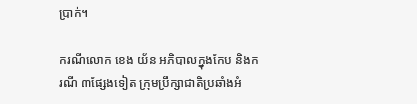ប្រាក់។

ករណីលោក ខេង យ័ន អភិបាលក្នុងកែប និងករណី ៣ផ្សែងទៀត ក្រុមប្រឹក្សាជាតិប្រឆាំងអំ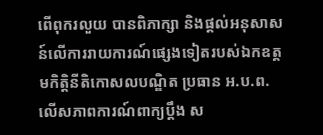ពើពុករលួយ បានពិភាក្សា និងផ្តល់អនុសាសន៍លើការរាយការណ៍ផ្សេងទៀតរបស់ឯកឧត្តមកិត្តិនីតិកោសលបណ្ឌិត ប្រធាន អ.ប.ព. លើសភាពការណ៍ពាក្យប្ដឹង ស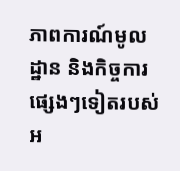ភាពការណ៍មូលដ្ឋាន និងកិច្ចការផ្សេងៗទៀតរបស់អ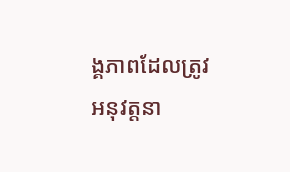ង្គភាពដែលត្រូវអនុវត្តនា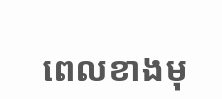ពេលខាងមុ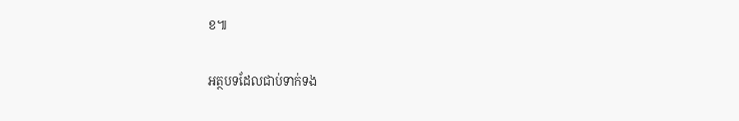ខ៕

អត្ថបទដែលជាប់ទាក់ទង